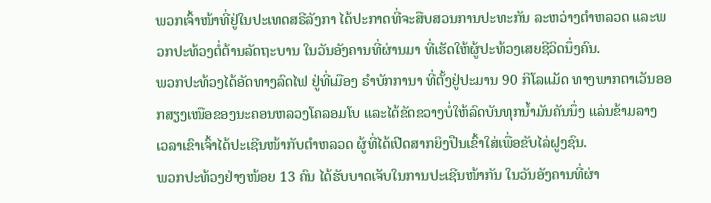ພວກເຈົ້າໜ້າທີ່ຢູ່ໃນປະເທດສຣີລັງກາ ໄດ້ປະກາດທີ່ຈະສືບສວນການປະທະກັນ ລະຫວ່າງຕຳຫລວດ ແລະພວກປະທ້ວງຕໍ່ຕ້ານລັດຖະບານ ໃນວັນອັງຄານທີ່ຜ່ານມາ ທີ່ເຮັດໃຫ້ຜູ້ປະທ້ວງເສຍຊີວິດນຶ່ງຄົນ.
ພວກປະທ້ວງໄດ້ອັດທາງລົດໄຟ ຢູ່ທີ່ເມືອງ ຣຳບັກການາ ທີ່ຕັ້ງຢູ່ປະມານ 90 ກິໂລແມັດ ທາງພາກຕາເວັນອອກສຽງເໜືອຂອງນະຄອນຫລວງໂຄລອມໂບ ແລະໄດ້ຂັດຂວາງບໍ່ໃຫ້ລົດບັນທຸກນ້ຳມັນຄັນນຶ່ງ ແລ່ນຂ້າມລາງ ເວລາເຂົາເຈົ້າໄດ້ປະເຊີນໜ້າກັບຕຳຫລວດ ຜູ້ທີ່ໄດ້ເປີດສາກຍິງປືນເຂົ້າໃສ່ເພື່ອຂັບໄລ່ຝູງຊົນ.
ພວກປະທ້ວງຢ່າງໜ້ອຍ 13 ຄົນ ໄດ້ຮັບບາດເຈັບໃນການປະເຊີນໜ້າກັນ ໃນວັນອັງຄານທີ່ຜ່າ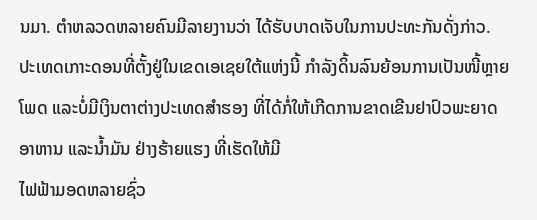ນມາ. ຕຳຫລວດຫລາຍຄົນມີລາຍງານວ່າ ໄດ້ຮັບບາດເຈັບໃນການປະທະກັນດັ່ງກ່າວ.
ປະເທດເກາະດອນທີ່ຕັ້ງຢູ່ໃນເຂດເອເຊຍໃຕ້ແຫ່ງນີ້ ກຳລັງດິ້ນລົນຍ້ອນການເປັນໜີ້ຫຼາຍໂພດ ແລະບໍ່ມີເງິນຕາຕ່າງປະເທດສຳຮອງ ທີ່ໄດ້ກໍ່ໃຫ້ເກີດການຂາດເຂີນຢາປົວພະຍາດ ອາຫານ ແລະນ້ຳມັນ ຢ່າງຮ້າຍແຮງ ທີ່ເຮັດໃຫ້ມີ
ໄຟຟ້າມອດຫລາຍຊົ່ວ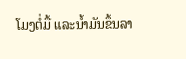ໂມງຕໍ່ມື້ ແລະນ້ຳມັນຂຶ້ນລາ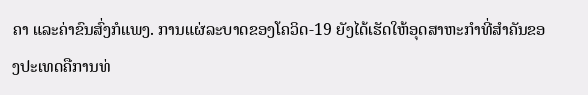ຄາ ແລະຄ່າຂົນສົ່ງກໍແພງ. ການແຜ່ລະບາດຂອງໂຄວິດ-19 ຍັງໄດ້ເຮັດໃຫ້ອຸດສາຫະກຳທີ່ສຳຄັນຂອງປະເທດຄືການທ່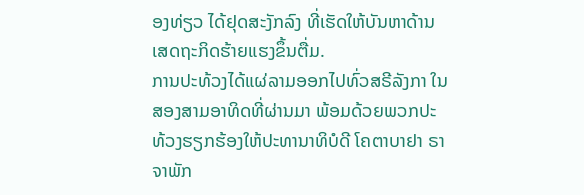ອງທ່ຽວ ໄດ້ຢຸດສະງັກລົງ ທີ່ເຮັດໃຫ້ບັນຫາດ້ານເສດຖະກິດຮ້າຍແຮງຂຶ້ນຕື່ມ.
ການປະທ້ວງໄດ້ແຜ່ລາມອອກໄປທົ່ວສຣີລັງກາ ໃນສອງສາມອາທິດທີ່ຜ່ານມາ ພ້ອມດ້ວຍພວກປະທ້ວງຮຽກຮ້ອງໃຫ້ປະທານາທິບໍດີ ໂຄຕາບາຢາ ຣາຈາພັກ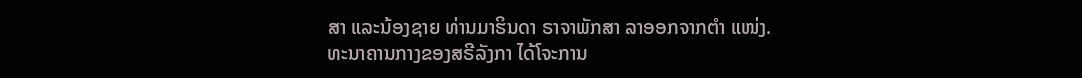ສາ ແລະນ້ອງຊາຍ ທ່ານມາຮິນດາ ຣາຈາພັກສາ ລາອອກຈາກຕຳ ແໜ່ງ.
ທະນາຄານກາງຂອງສຣີລັງກາ ໄດ້ໂຈະການ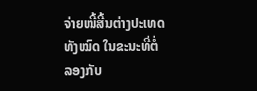ຈ່າຍໜີ້ສີ້ນຕ່າງປະເທດທັງໝົດ ໃນຂະນະທີ່ຕໍ່ລອງກັບ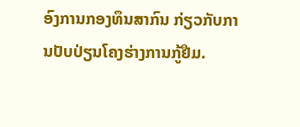ອົງການກອງທຶນສາກົນ ກ່ຽວກັບການປັບປ່ຽນໂຄງຮ່າງການກູ້ຢືມ.